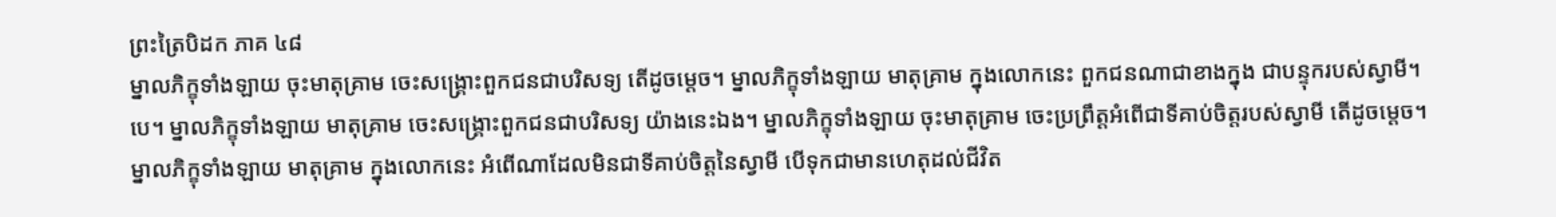ព្រះត្រៃបិដក ភាគ ៤៨
ម្នាលភិក្ខុទាំងឡាយ ចុះមាតុគ្រាម ចេះសង្រ្គោះពួកជនជាបរិសទ្យ តើដូចម្ដេច។ ម្នាលភិក្ខុទាំងឡាយ មាតុគ្រាម ក្នុងលោកនេះ ពួកជនណាជាខាងក្នុង ជាបន្ទុករបស់ស្វាមី។បេ។ ម្នាលភិក្ខុទាំងឡាយ មាតុគ្រាម ចេះសង្គ្រោះពួកជនជាបរិសទ្យ យ៉ាងនេះឯង។ ម្នាលភិក្ខុទាំងឡាយ ចុះមាតុគ្រាម ចេះប្រព្រឹត្តអំពើជាទីគាប់ចិត្តរបស់ស្វាមី តើដូចម្ដេច។ ម្នាលភិក្ខុទាំងឡាយ មាតុគ្រាម ក្នុងលោកនេះ អំពើណាដែលមិនជាទីគាប់ចិត្តនៃស្វាមី បើទុកជាមានហេតុដល់ជីវិត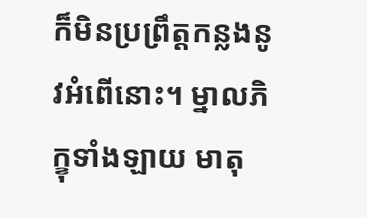ក៏មិនប្រព្រឹត្តកន្លងនូវអំពើនោះ។ ម្នាលភិក្ខុទាំងឡាយ មាតុ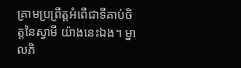គ្រាមប្រព្រឹត្តអំពើជាទីគាប់ចិត្តនៃស្វាមី យ៉ាងនេះឯង។ ម្នាលភិ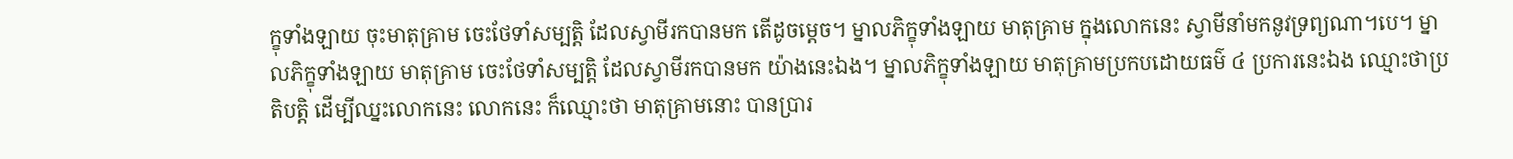ក្ខុទាំងឡាយ ចុះមាតុគ្រាម ចេះថែទាំសម្បតិ្ត ដែលស្វាមីរកបានមក តើដូចម្ដេច។ ម្នាលភិក្ខុទាំងឡាយ មាតុគ្រាម ក្នុងលោកនេះ ស្វាមីនាំមកនូវទ្រព្យណា។បេ។ ម្នាលភិក្ខុទាំងឡាយ មាតុគ្រាម ចេះថែទាំសម្បតិ្ត ដែលស្វាមីរកបានមក យ៉ាងនេះឯង។ ម្នាលភិក្ខុទាំងឡាយ មាតុគ្រាមប្រកបដោយធម៌ ៤ ប្រការនេះឯង ឈ្មោះថាប្រតិបត្តិ ដើម្បីឈ្នះលោកនេះ លោកនេះ ក៏ឈ្មោះថា មាតុគ្រាមនោះ បានប្រារ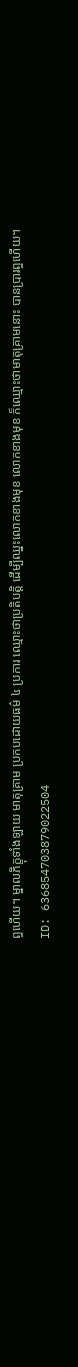ព្ធហើយ។ ម្នាលភិក្ខុទាំងឡាយ មាតុគ្រាម ប្រកបដោយធម៌ ៤ ប្រការ ឈ្មោះថាប្រតិបត្តិ ដើម្បីឈ្នះលោកខាងមុខ លោកខាងមុខ ក៏ឈ្មោះថាមាតុគ្រាមនោះ បានប្រារព្ធហើយ។
ID: 636854703879022504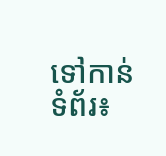ទៅកាន់ទំព័រ៖